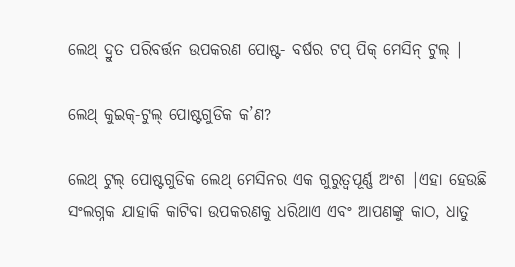ଲେଥ୍ ଦ୍ରୁତ ପରିବର୍ତ୍ତନ ଉପକରଣ ପୋଷ୍ଟ- ବର୍ଷର ଟପ୍ ପିକ୍ ମେସିନ୍ ଟୁଲ୍ |

ଲେଥ୍ କୁଇକ୍-ଟୁଲ୍ ପୋଷ୍ଟଗୁଡିକ କ’ଣ?

ଲେଥ୍ ଟୁଲ୍ ପୋଷ୍ଟଗୁଡିକ ଲେଥ୍ ମେସିନର ଏକ ଗୁରୁତ୍ୱପୂର୍ଣ୍ଣ ଅଂଶ |ଏହା ହେଉଛି ସଂଲଗ୍ନକ ଯାହାକି କାଟିବା ଉପକରଣକୁ ଧରିଥାଏ ଏବଂ ଆପଣଙ୍କୁ କାଠ, ଧାତୁ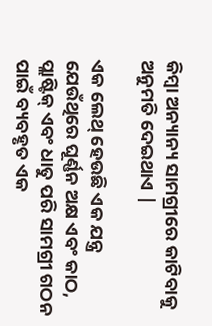କିମ୍ବା ଅନ୍ୟାନ୍ୟ ସାମଗ୍ରୀରେ କାଟିବାକୁ ଅନୁମତି ଦେଇଥାଏ |

ଏକ ଲେଥ୍ ହେଉଛି ଏକ ଯନ୍ତ୍ର ଯେଉଁଥିରେ ଘୂର୍ଣ୍ଣନ ଅକ୍ଷ ଏବଂ କାଠ, ପ୍ଲାଷ୍ଟିକ୍ ଏବଂ ଧାତୁ ପରି ସାମଗ୍ରୀ ଗଠନ ପାଇଁ ବ୍ୟବହୃତ ଏକ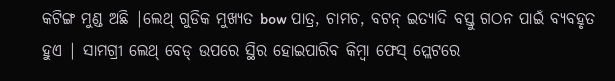କଟିଙ୍ଗ ମୁଣ୍ଡ ଅଛି |ଲେଥ୍ ଗୁଡିକ ମୁଖ୍ୟତ bow ପାତ୍ର, ଚାମଚ, ବଟନ୍ ଇତ୍ୟାଦି ବସ୍ତୁ ଗଠନ ପାଇଁ ବ୍ୟବହୃତ ହୁଏ | ସାମଗ୍ରୀ ଲେଥ୍ ବେଡ୍ ଉପରେ ସ୍ଥିର ହୋଇପାରିବ କିମ୍ବା ଫେସ୍ ପ୍ଲେଟରେ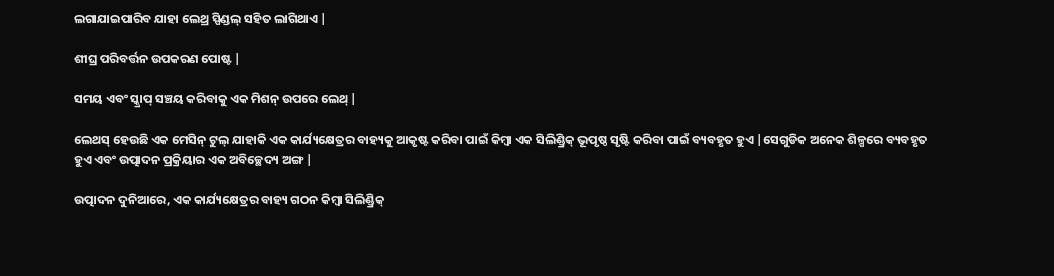ଲଗାଯାଇପାରିବ ଯାହା ଲେଥ୍ର ସ୍ପିଣ୍ଡଲ୍ ସହିତ ଲାଗିଥାଏ |

ଶୀଘ୍ର ପରିବର୍ତ୍ତନ ଉପକରଣ ପୋଷ୍ଟ |

ସମୟ ଏବଂ ସ୍କ୍ରାପ୍ ସଞ୍ଚୟ କରିବାକୁ ଏକ ମିଶନ୍ ଉପରେ ଲେଥ୍ |

ଲେଥସ୍ ହେଉଛି ଏକ ମେସିନ୍ ଟୁଲ୍ ଯାହାକି ଏକ କାର୍ଯ୍ୟକ୍ଷେତ୍ରର ବାହ୍ୟକୁ ଆକୃଷ୍ଟ କରିବା ପାଇଁ କିମ୍ବା ଏକ ସିଲିଣ୍ଡ୍ରିକ୍ ଭୂପୃଷ୍ଠ ସୃଷ୍ଟି କରିବା ପାଇଁ ବ୍ୟବହୃତ ହୁଏ |ସେଗୁଡିକ ଅନେକ ଶିଳ୍ପରେ ବ୍ୟବହୃତ ହୁଏ ଏବଂ ଉତ୍ପାଦନ ପ୍ରକ୍ରିୟାର ଏକ ଅବିଚ୍ଛେଦ୍ୟ ଅଙ୍ଗ |

ଉତ୍ପାଦନ ଦୁନିଆରେ, ଏକ କାର୍ଯ୍ୟକ୍ଷେତ୍ରର ବାହ୍ୟ ଗଠନ କିମ୍ବା ସିଲିଣ୍ଡ୍ରିକ୍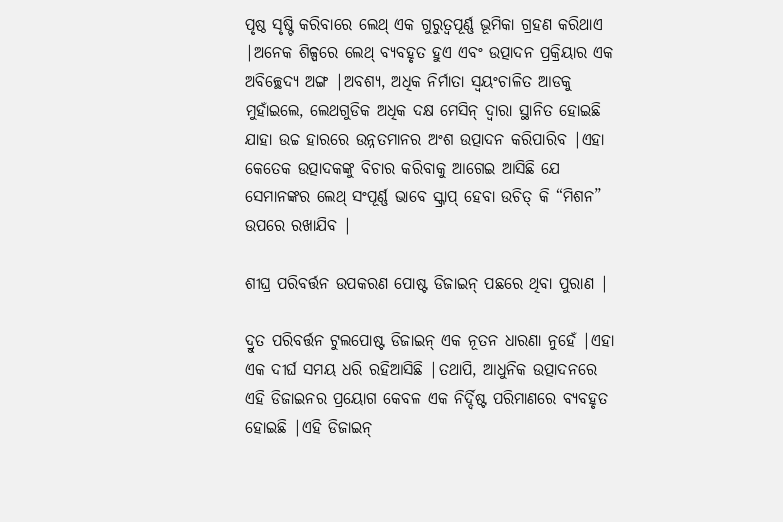ପୃଷ୍ଠ ସୃଷ୍ଟି କରିବାରେ ଲେଥ୍ ଏକ ଗୁରୁତ୍ୱପୂର୍ଣ୍ଣ ଭୂମିକା ଗ୍ରହଣ କରିଥାଏ |ଅନେକ ଶିଳ୍ପରେ ଲେଥ୍ ବ୍ୟବହୃତ ହୁଏ ଏବଂ ଉତ୍ପାଦନ ପ୍ରକ୍ରିୟାର ଏକ ଅବିଚ୍ଛେଦ୍ୟ ଅଙ୍ଗ |ଅବଶ୍ୟ, ଅଧିକ ନିର୍ମାତା ସ୍ୱୟଂଚାଳିତ ଆଡକୁ ମୁହାଁଇଲେ, ଲେଥଗୁଡିକ ଅଧିକ ଦକ୍ଷ ମେସିନ୍ ଦ୍ୱାରା ସ୍ଥାନିତ ହୋଇଛି ଯାହା ଉଚ୍ଚ ହାରରେ ଉନ୍ନତମାନର ଅଂଶ ଉତ୍ପାଦନ କରିପାରିବ |ଏହା କେତେକ ଉତ୍ପାଦକଙ୍କୁ ବିଚାର କରିବାକୁ ଆଗେଇ ଆସିଛି ଯେ ସେମାନଙ୍କର ଲେଥ୍ ସଂପୂର୍ଣ୍ଣ ଭାବେ ସ୍କ୍ରାପ୍ ହେବା ଉଚିତ୍ କି “ମିଶନ” ଉପରେ ରଖାଯିବ |

ଶୀଘ୍ର ପରିବର୍ତ୍ତନ ଉପକରଣ ପୋଷ୍ଟ ଡିଜାଇନ୍ ପଛରେ ଥିବା ପୁରାଣ |

ଦ୍ରୁତ ପରିବର୍ତ୍ତନ ଟୁଲପୋଷ୍ଟ ଡିଜାଇନ୍ ଏକ ନୂତନ ଧାରଣା ନୁହେଁ |ଏହା ଏକ ଦୀର୍ଘ ସମୟ ଧରି ରହିଆସିଛି |ତଥାପି, ଆଧୁନିକ ଉତ୍ପାଦନରେ ଏହି ଡିଜାଇନର ପ୍ରୟୋଗ କେବଳ ଏକ ନିର୍ଦ୍ଦିଷ୍ଟ ପରିମାଣରେ ବ୍ୟବହୃତ ହୋଇଛି |ଏହି ଡିଜାଇନ୍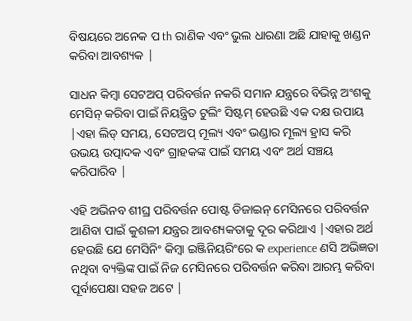ବିଷୟରେ ଅନେକ ପ th ରାଣିକ ଏବଂ ଭୁଲ ଧାରଣା ଅଛି ଯାହାକୁ ଖଣ୍ଡନ କରିବା ଆବଶ୍ୟକ |

ସାଧନ କିମ୍ବା ସେଟଅପ୍ ପରିବର୍ତ୍ତନ ନକରି ସମାନ ଯନ୍ତ୍ରରେ ବିଭିନ୍ନ ଅଂଶକୁ ମେସିନ୍ କରିବା ପାଇଁ ନିୟନ୍ତ୍ରିତ ଟୁଲିଂ ସିଷ୍ଟମ୍ ହେଉଛି ଏକ ଦକ୍ଷ ଉପାୟ |ଏହା ଲିଡ୍ ସମୟ, ସେଟଅପ୍ ମୂଲ୍ୟ ଏବଂ ଭଣ୍ଡାର ମୂଲ୍ୟ ହ୍ରାସ କରି ଉଭୟ ଉତ୍ପାଦକ ଏବଂ ଗ୍ରାହକଙ୍କ ପାଇଁ ସମୟ ଏବଂ ଅର୍ଥ ସଞ୍ଚୟ କରିପାରିବ |

ଏହି ଅଭିନବ ଶୀଘ୍ର ପରିବର୍ତ୍ତନ ପୋଷ୍ଟ ଡିଜାଇନ୍ ମେସିନରେ ପରିବର୍ତ୍ତନ ଆଣିବା ପାଇଁ କୁଶଳୀ ଯନ୍ତ୍ରର ଆବଶ୍ୟକତାକୁ ଦୂର କରିଥାଏ |ଏହାର ଅର୍ଥ ହେଉଛି ଯେ ମେସିନିଂ କିମ୍ବା ଇଞ୍ଜିନିୟରିଂରେ କ experience ଣସି ଅଭିଜ୍ଞତା ନଥିବା ବ୍ୟକ୍ତିଙ୍କ ପାଇଁ ନିଜ ମେସିନରେ ପରିବର୍ତ୍ତନ କରିବା ଆରମ୍ଭ କରିବା ପୂର୍ବାପେକ୍ଷା ସହଜ ଅଟେ |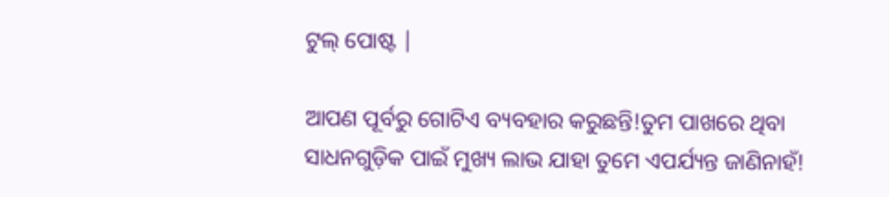ଟୁଲ୍ ପୋଷ୍ଟ |

ଆପଣ ପୂର୍ବରୁ ଗୋଟିଏ ବ୍ୟବହାର କରୁଛନ୍ତି!ତୁମ ପାଖରେ ଥିବା ସାଧନଗୁଡ଼ିକ ପାଇଁ ମୁଖ୍ୟ ଲାଭ ଯାହା ତୁମେ ଏପର୍ଯ୍ୟନ୍ତ ଜାଣିନାହଁ!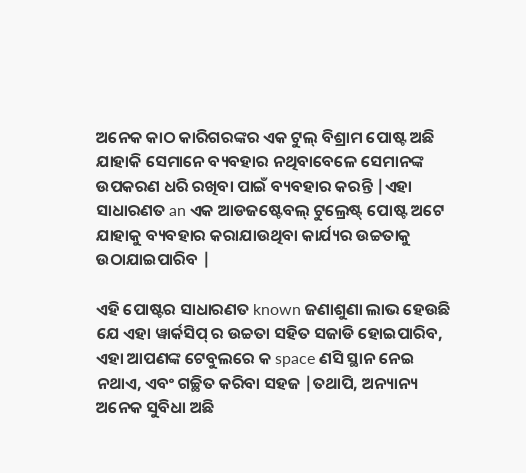ଅନେକ କାଠ କାରିଗରଙ୍କର ଏକ ଟୁଲ୍ ବିଶ୍ରାମ ପୋଷ୍ଟ ଅଛି ଯାହାକି ସେମାନେ ବ୍ୟବହାର ନଥିବାବେଳେ ସେମାନଙ୍କ ଉପକରଣ ଧରି ରଖିବା ପାଇଁ ବ୍ୟବହାର କରନ୍ତି |ଏହା ସାଧାରଣତ an ଏକ ଆଡଜଷ୍ଟେବଲ୍ ଟୁଲ୍ରେଷ୍ଟ୍ ପୋଷ୍ଟ ଅଟେ ଯାହାକୁ ବ୍ୟବହାର କରାଯାଉଥିବା କାର୍ଯ୍ୟର ଉଚ୍ଚତାକୁ ଉଠାଯାଇପାରିବ |

ଏହି ପୋଷ୍ଟର ସାଧାରଣତ known ଜଣାଶୁଣା ଲାଭ ହେଉଛି ଯେ ଏହା ୱାର୍କସିପ୍ ର ଉଚ୍ଚତା ସହିତ ସଜାଡି ହୋଇପାରିବ, ଏହା ଆପଣଙ୍କ ଟେବୁଲରେ କ space ଣସି ସ୍ଥାନ ନେଇ ନଥାଏ, ଏବଂ ଗଚ୍ଛିତ କରିବା ସହଜ |ତଥାପି, ଅନ୍ୟାନ୍ୟ ଅନେକ ସୁବିଧା ଅଛି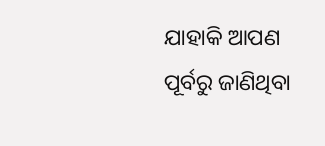ଯାହାକି ଆପଣ ପୂର୍ବରୁ ଜାଣିଥିବା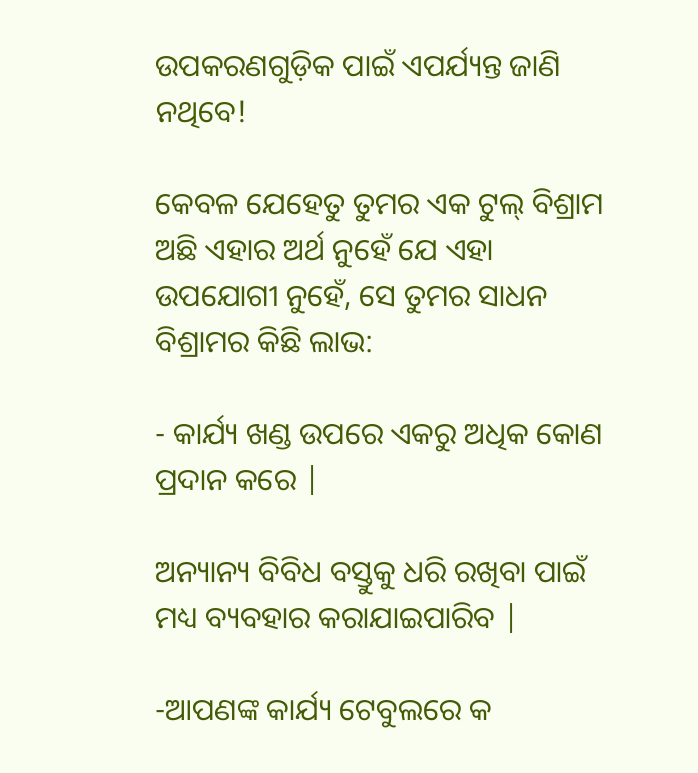ଉପକରଣଗୁଡ଼ିକ ପାଇଁ ଏପର୍ଯ୍ୟନ୍ତ ଜାଣି ନଥିବେ!

କେବଳ ଯେହେତୁ ତୁମର ଏକ ଟୁଲ୍ ବିଶ୍ରାମ ଅଛି ଏହାର ଅର୍ଥ ନୁହେଁ ଯେ ଏହା ଉପଯୋଗୀ ନୁହେଁ, ସେ ତୁମର ସାଧନ ବିଶ୍ରାମର କିଛି ଲାଭ:

- କାର୍ଯ୍ୟ ଖଣ୍ଡ ଉପରେ ଏକରୁ ଅଧିକ କୋଣ ପ୍ରଦାନ କରେ |

ଅନ୍ୟାନ୍ୟ ବିବିଧ ବସ୍ତୁକୁ ଧରି ରଖିବା ପାଇଁ ମଧ୍ୟ ବ୍ୟବହାର କରାଯାଇପାରିବ |

-ଆପଣଙ୍କ କାର୍ଯ୍ୟ ଟେବୁଲରେ କ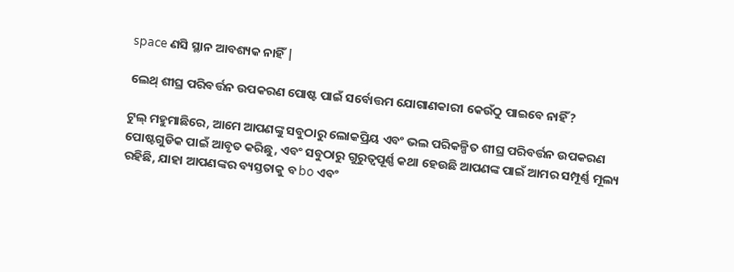space ଣସି ସ୍ଥାନ ଆବଶ୍ୟକ ନାହିଁ |

ଲେଥ୍ ଶୀଘ୍ର ପରିବର୍ତ୍ତନ ଉପକରଣ ପୋଷ୍ଟ ପାଇଁ ସର୍ବୋତ୍ତମ ଯୋଗାଣକାରୀ କେଉଁଠୁ ପାଇବେ ନାହିଁ?

ଟୁଲ୍ ମହୁମାଛିରେ, ଆମେ ଆପଣଙ୍କୁ ସବୁଠାରୁ ଲୋକପ୍ରିୟ ଏବଂ ଭଲ ପରିକଳ୍ପିତ ଶୀଘ୍ର ପରିବର୍ତ୍ତନ ଉପକରଣ ପୋଷ୍ଟଗୁଡିକ ପାଇଁ ଆବୃତ କରିଛୁ, ଏବଂ ସବୁଠାରୁ ଗୁରୁତ୍ୱପୂର୍ଣ୍ଣ କଥା ହେଉଛି ଆପଣଙ୍କ ପାଇଁ ଆମର ସମ୍ପୂର୍ଣ୍ଣ ମୂଲ୍ୟ ରହିଛି, ଯାହା ଆପଣଙ୍କର ବ୍ୟସ୍ତତାକୁ ବ bo ଏବଂ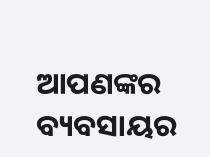ଆପଣଙ୍କର ବ୍ୟବସାୟର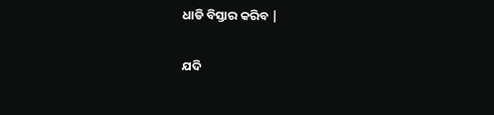ଧାଡି ବିସ୍ତାର କରିବ |

ଯଦି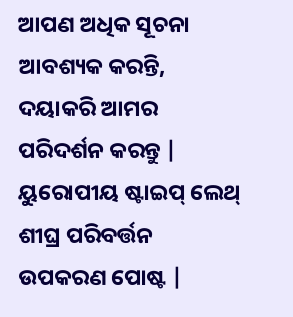ଆପଣ ଅଧିକ ସୂଚନା ଆବଶ୍ୟକ କରନ୍ତି, ଦୟାକରି ଆମର ପରିଦର୍ଶନ କରନ୍ତୁ | ୟୁରୋପୀୟ ଷ୍ଟାଇପ୍ ଲେଥ୍ ଶୀଘ୍ର ପରିବର୍ତ୍ତନ ଉପକରଣ ପୋଷ୍ଟ |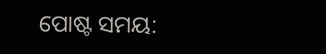ପୋଷ୍ଟ ସମୟ: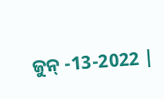ଜୁନ୍ -13-2022 |